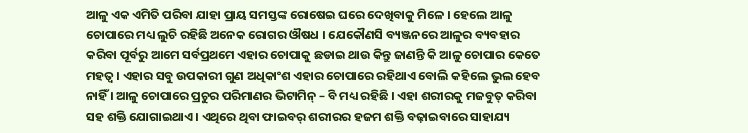ଆଳୁ ଏକ ଏମିତି ପରିବା ଯାହା ପ୍ରାୟ ସମସ୍ତଙ୍କ ରୋଷେଇ ଘରେ ଦେଖିବାକୁ ମିଳେ । ହେଲେ ଆଳୁ ଚୋପାରେ ମଧ୍ୟ ଲୁଚି ରହିଛି ଅନେକ ରୋଗର ଔଷଧ । ଯେକୌଣସି ବ୍ୟଞ୍ଜନରେ ଆଳୁର ବ୍ୟବହାର କରିବା ପୂର୍ବରୁ ଆମେ ସର୍ବପ୍ରଥମେ ଏହାର ଚୋପାକୁ ଛଡାଇ ଥାଉ କିନ୍ତୁ ଜାଣନ୍ତି କି ଆଳୁ ଚୋପାର କେତେ ମହତ୍ୱ । ଏହାର ସବୁ ଉପକାରୀ ଗୁଣ ଅଧିକାଂଶ ଏହାର ଚୋପାରେ ରହିଥାଏ ବୋଲି କହିଲେ ଭୁଲ ହେବ ନାହିଁ । ଆଳୁ ଚୋପାରେ ପ୍ରଚୁର ପରିମାଣର ଭିଟାମିନ୍ – ବି ମଧ୍ୟ ରହିଛି । ଏହା ଶରୀରକୁ ମଜବୁତ୍ କରିବା ସହ ଶକ୍ତି ଯୋଗାଇଥାଏ । ଏଥିରେ ଥିବା ଫାଇବର୍ ଶରୀରର ହଜମ ଶକ୍ତି ବଢ଼ାଇବାରେ ସାହାଯ୍ୟ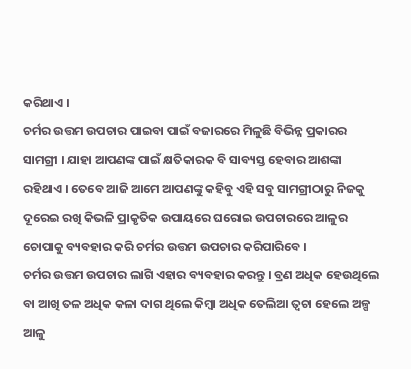କରିଥାଏ ।
ଚର୍ମର ଉତ୍ତମ ଉପଚାର ପାଇବା ପାଇଁ ବଜାରରେ ମିଳୁଛି ବିଭିନ୍ନ ପ୍ରକାରର ସାମଗ୍ରୀ । ଯାହା ଆପଣଙ୍କ ପାଇଁ କ୍ଷତିକାରକ ବି ସାବ୍ୟସ୍ତ ହେବାର ଆଶଙ୍କା ରହିଥାଏ । ତେବେ ଆଜି ଆମେ ଆପଣଙ୍କୁ କହିବୁ ଏହି ସବୁ ସାମଗ୍ରୀଠାରୁ ନିଜକୁ ଦୂରେଇ ରଖି କିଭଳି ପ୍ରାକୃତିକ ଉପାୟରେ ଘରୋଇ ଉପଚାରରେ ଆଳୁର ଚୋପାକୁ ବ୍ୟବହାର କରି ଚର୍ମର ଉତ୍ତମ ଉପଚାର କରିପାରିବେ ।
ଚର୍ମର ଉତ୍ତମ ଉପଚାର ଲାଗି ଏହାର ବ୍ୟବହାର କରନ୍ତୁ । ବ୍ରଣ ଅଧିକ ହେଉଥିଲେ ବା ଆଖି ତଳ ଅଧିକ କଳା ଦାଗ ଥିଲେ କିମ୍ବା ଅଧିକ ତେଲିଆ ତ୍ୱଚା ହେଲେ ଅଳ୍ପ ଆଳୁ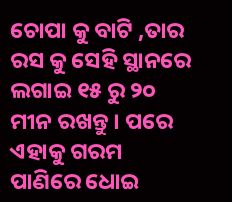ଚୋପା କୁ ବାଟି ,ତାର ରସ କୁ ସେହି ସ୍ଥାନରେ ଲଗାଇ ୧୫ ରୁ ୨୦ ମୀନ ରଖନ୍ତୁ । ପରେ ଏହାକୁ ଗରମ ପାଣିରେ ଧୋଇ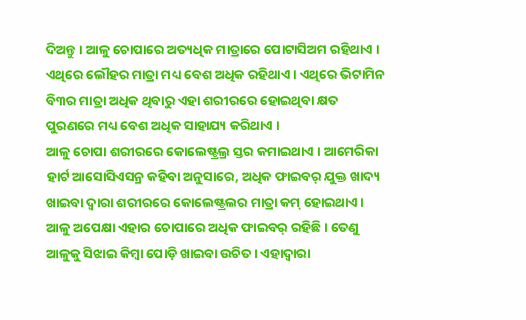ଦିଅନ୍ତୁ । ଆଳୁ ଚୋପାରେ ଅତ୍ୟଧିକ ମାତ୍ରାରେ ପୋଟାସିଅମ ରହିଥାଏ । ଏଥିରେ ଲୌହର ମାତ୍ରା ମଧ୍ୟ ବେଶ ଅଧିକ ରହିଥାଏ । ଏଥିରେ ଭିଟାମିନ ବି୩ର ମାତ୍ରା ଅଧିକ ଥିବାରୁ ଏହା ଶରୀରରେ ହୋଇଥିବା କ୍ଷତ ପୁରଣରେ ମଧ୍ୟ ବେଶ ଅଧିକ ସାହାଯ୍ୟ କରିଥାଏ ।
ଆଳୁ ଚୋପା ଶରୀରରେ କୋଲେଷ୍ଟ୍ରଲ୍ର ସ୍ତର କମାଇଥାଏ । ଆମେରିକା ହାର୍ଟ ଆସୋସିଏସନ୍ର କହିବା ଅନୁସାରେ, ଅଧିକ ଫାଇବର୍ ଯୁକ୍ତ ଖାଦ୍ୟ ଖାଇବା ଦ୍ୱାରା ଶରୀରରେ କୋଲେଷ୍ଟ୍ରଲର ମାତ୍ରା କମ୍ ହୋଇଥାଏ । ଆଳୁ ଅପେକ୍ଷା ଏହାର ଚୋପାରେ ଅଧିକ ଫାଇବର୍ ରହିଛି । ତେଣୁ ଆଳୁକୁ ସିଝାଇ କିମ୍ୱା ପୋଡ଼ି ଖାଇବା ଉଚିତ । ଏହାଦ୍ବାରା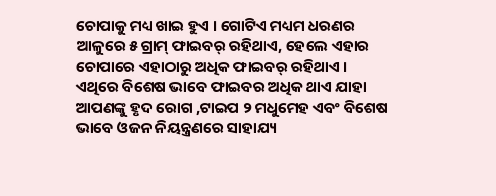ଚୋପାକୁ ମଧ୍ୟ ଖାଇ ହୁଏ । ଗୋଟିଏ ମଧ୍ୟମ ଧରଣର ଆଳୁରେ ୫ ଗ୍ରାମ୍ ଫାଇବର୍ ରହିଥାଏ, ହେଲେ ଏହାର ଚୋପାରେ ଏହାଠାରୁ ଅଧିକ ଫାଇବର୍ ରହିଥାଏ ।
ଏଥିରେ ବିଶେଷ ଭାବେ ଫାଇବର ଅଧିକ ଥାଏ ଯାହା ଆପଣଙ୍କୁ ହୃଦ ରୋଗ ,ଟାଇପ ୨ ମଧୁମେହ ଏବଂ ବିଶେଷ ଭାବେ ଓଜନ ନିୟନ୍ତ୍ରଣରେ ସାହାଯ୍ୟ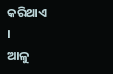କରିଥାଏ ।
ଆଳୁ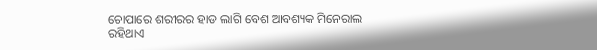ଚୋପାରେ ଶରୀରର ହାଡ ଲାଗି ବେଶ ଆବଶ୍ୟକ ମିନେରାଲ ରହିଥାଏ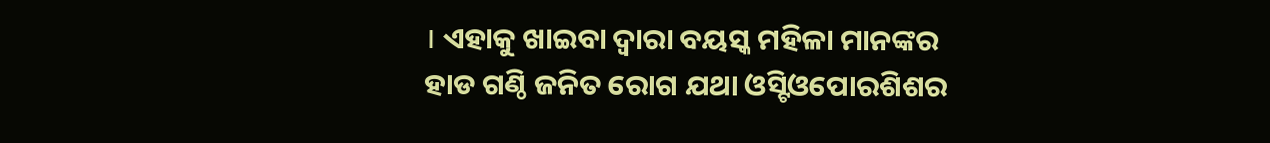। ଏହାକୁ ଖାଇବା ଦ୍ୱାରା ବୟସ୍କ ମହିଳା ମାନଙ୍କର ହାଡ ଗଣ୍ଠି ଜନିତ ରୋଗ ଯଥା ଓସ୍ଟିଓପୋରଶିଶର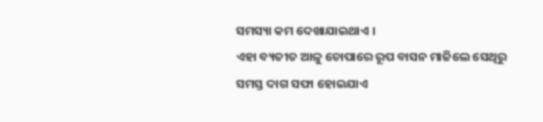ସମସ୍ୟା କମ ଦେଖାଯାଇଥାଏ ।
ଏହା ବ୍ୟତୀତ ଆଳୁ ଚୋପାରେ ରୂପ ବାସନ ମାଜିଲେ ସେଥିରୁ ସମସ୍ତ ଦାଗ ସଫା ହୋଇଯାଏ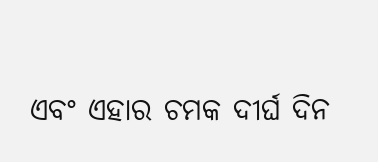ଏବଂ ଏହାର ଚମକ ଦୀର୍ଘ ଦିନ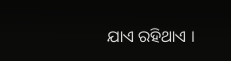ଯାଏ ରହିଥାଏ ।